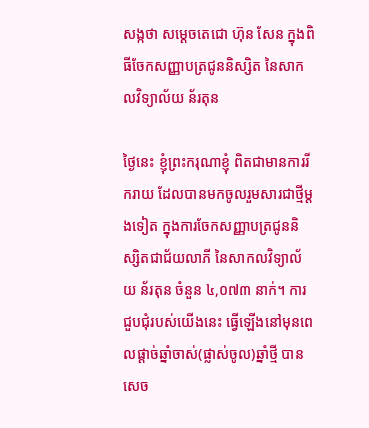សង្កថា សម្តេចតេជោ ហ៊ុន សែន ក្នុងពិធីចែកសញ្ញាបត្រជូននិស្សិត នៃសាកលវិទ្យាល័យ ន័រតុន

ថ្ងៃនេះ ខ្ញុំព្រះករុណាខ្ញុំ ពិតជាមានការរីករាយ ដែលបានមកចូលរួមសារជាថ្មីម្តងទៀត ក្នុងការចែកសញ្ញាបត្រជូននិស្សិតជាជ័យលាភី នៃសាកលវិទ្យាល័យ ន័រតុន ចំនួន ៤,០៧៣ នាក់។ ការជួបជុំរបស់យើងនេះ ធ្វើឡើងនៅមុនពេលផ្តាច់ឆ្នាំចាស់(ផ្លាស់ចូល)ឆ្នាំថ្មី បានសេច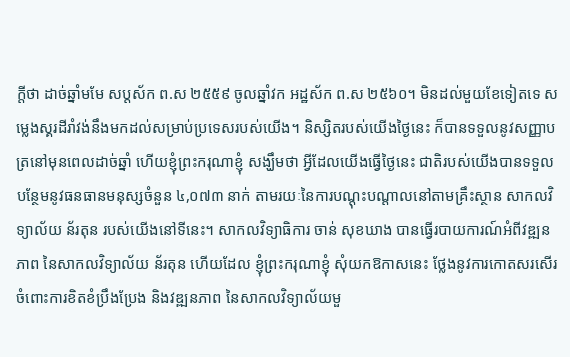ក្តីថា ដាច់ឆ្នាំមមែ សប្តស័ក ព.ស ២៥៥៩ ចូលឆ្នាំវក អដ្ឋស័ក ព.ស ២៥៦០។ មិនដល់មួយខែទៀតទេ សម្លេងស្គរដីរាំវង់នឹងមកដល់សម្រាប់ប្រទេសរបស់យើង។ និស្សិតរបស់យើងថ្ងៃនេះ ក៏បានទទួលនូវសញ្ញាបត្រនៅមុនពេលដាច់ឆ្នាំ ហើយខ្ញុំព្រះករុណាខ្ញុំ សង្ឃឹមថា អ្វីដែលយើងធ្វើថ្ងៃនេះ ជាតិរបស់យើងបានទទួលបន្ថែមនូវធនធានមនុស្សចំនួន ៤,០៧៣ នាក់ តាមរយៈនៃការបណ្តុះបណ្តាលនៅតាមគ្រឹះស្ថាន សាកលវិទ្យាល័យ ន័រតុន របស់យើងនៅទីនេះ។ សាកលវិទ្យាធិការ ចាន់ សុខឃាង បានធ្វើរបាយការណ៍អំពីវឌ្ឍនភាព នៃសាកលវិទ្យាល័យ ន័រតុន ហើយដែល ខ្ញុំព្រះករុណាខ្ញុំ សុំយកឱកាសនេះ ថ្លែងនូវការកោតសរសើរ ចំពោះការខិតខំប្រឹងប្រែង និងវឌ្ឍនភាព នៃសាកលវិទ្យាល័យមួ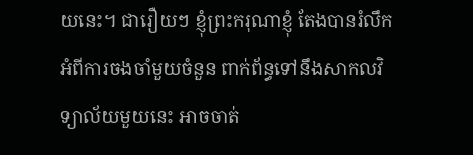យនេះ។ ជារឿយៗ ខ្ញុំព្រះករុណាខ្ញុំ តែងបានរំលឹកអំពីការចងចាំមួយចំនួន ពាក់ព័ន្ធទៅនឹងសាកលវិទ្យាល័យមួយនេះ អាចចាត់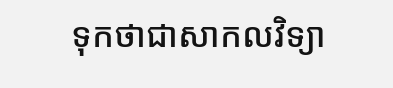ទុកថាជាសាកលវិទ្យា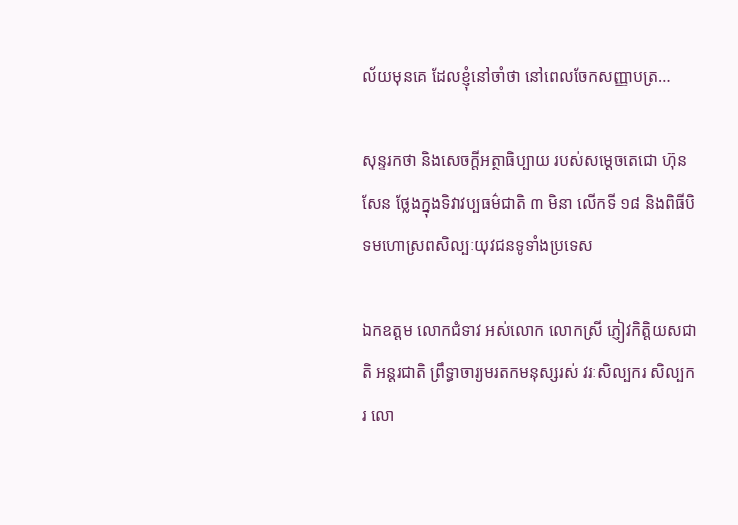ល័យមុនគេ ដែលខ្ញុំនៅចាំថា នៅពេលចែកសញ្ញាបត្រ…

សុន្ទរកថា និងសេចក្តីអត្ថាធិប្បាយ របស់សម្តេចតេជោ ហ៊ុន សែន ថ្លែងក្នុងទិវាវប្បធម៌ជាតិ ៣ មិនា លើកទី ១៨ និងពិធីបិទមហោស្រពសិល្បៈយុវជនទូទាំងប្រទេស

ឯកឧត្តម លោកជំទាវ អស់លោក លោកស្រី ភ្ញៀវកិត្តិយសជាតិ អន្តរជាតិ ព្រឹទ្ធាចារ្យមរតកមនុស្សរស់ វរៈសិល្បករ សិល្បករ លោ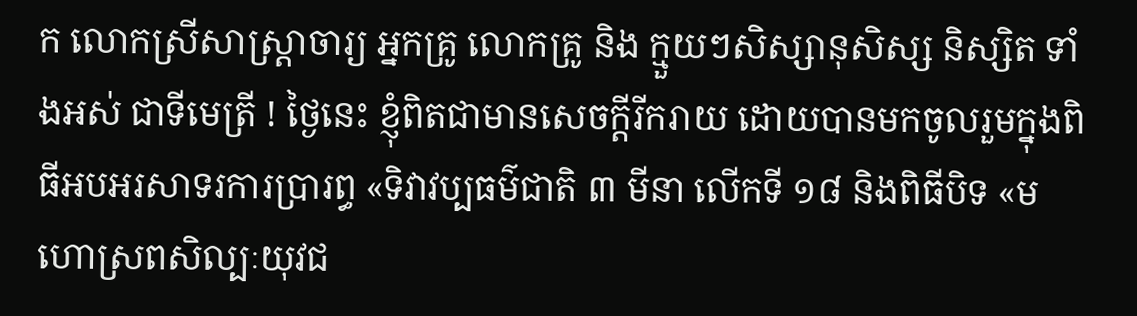ក លោកស្រីសាស្ត្រាចារ្យ អ្នកគ្រូ លោកគ្រូ និង ក្មួយៗសិស្សានុសិស្ស និស្សិត ទាំងអស់ ជាទីមេត្រី ! ថ្ងៃនេះ ខ្ញុំពិតជាមានសេចក្តីរីករាយ ដោយបានមកចូលរួមក្នុងពិធីអបអរសាទរការប្រារព្ធ «ទិវាវប្បធម៌ជាតិ ៣ មីនា លើកទី ១៨ និងពិធីបិទ «មហោស្រពសិល្បៈយុវជ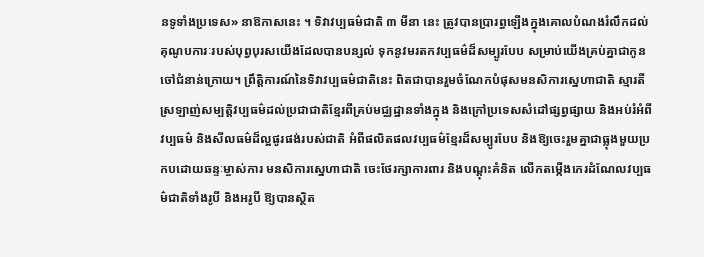នទូទាំងប្រទេស» នាឱកាសនេះ ។ ទិវាវប្បធម៌ជាតិ ៣ មីនា នេះ ត្រូវបានប្រារព្ធឡើងក្នុងគោលបំណងរំលឹកដល់គុណូបការៈរបស់បុព្វបុរសយើងដែលបានបន្សល់ ទុកនូវមរតកវប្បធម៌ដ៏សម្បូរបែប សម្រាប់យើងគ្រប់គ្នាជាកូនចៅជំនាន់ក្រោយ។ ព្រឹត្តិការណ៍នៃទិវាវប្បធម៌ជាតិនេះ ពិតជាបានរួមចំណែកបំផុសមនសិការស្នេហាជាតិ ស្មារតីស្រឡាញ់សម្បត្តិវប្បធម៌ដល់ប្រជាជាតិខ្មែរពីគ្រប់មជ្ឈដ្ឋានទាំងក្នុង និងក្រៅប្រទេសសំដៅផ្សព្វផ្សាយ និងអប់រំអំពីវប្បធម៌ និងសីលធម៌ដ៏ល្អផូរផង់របស់ជាតិ អំពីផលិតផលវប្បធម៌ខ្មែរដ៏សម្បូរបែប និងឱ្យចេះរួមគ្នាជាធ្លុងមួយប្រកបដោយឆន្ទៈម្ចាស់ការ មនសិការស្នេហាជាតិ ចេះថែរក្សាការពារ និងបណ្តុះគំនិត លើកតម្កើងកេរដំណែលវប្បធម៌ជាតិទាំងរូបី និងអរូបី ឱ្យបានស្ថិត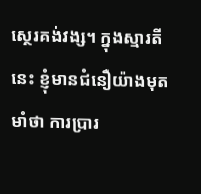ស្ថេរគង់វង្ស។ ក្នុងស្មារតីនេះ ខ្ញុំមានជំនឿយ៉ាងមុតមាំថា ការប្រារ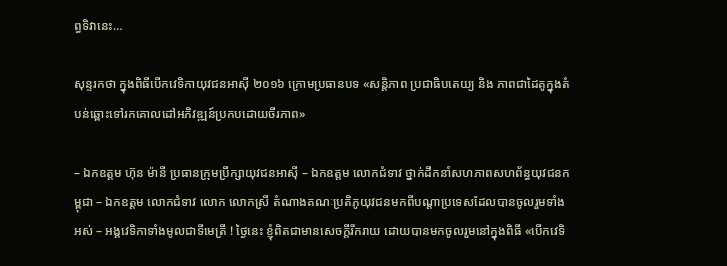ព្ធទិវានេះ…

សុន្ទរកថា ក្នុងពិធីបើកវេទិកាយុវជនឤស៊ី ២០១៦ ក្រោមប្រធានបទ «សន្តិភាព ប្រជាធិបតេយ្យ និង ភាពជាដៃគូក្នុងតំបន់ឆ្ពោះទៅរកគោលដៅអភិវឌ្ឍន៍ប្រកបដោយចីរភាព»

– ឯកឧត្តម ហ៊ុន ម៉ានី ប្រធានក្រុមប្រឹក្សាយុវជនឤស៊ី – ឯកឧត្តម លោកជំទាវ ថ្នាក់ដឹកនាំសហភាពសហព័ន្ធយុវជនកម្ពុជា – ឯកឧត្តម លោកជំទាវ លោក លោកស្រី តំណាងគណៈប្រតិភូយុវជនមកពីបណ្តាប្រទេសដែលបានចូលរួមទាំងអស់ – អង្គវេទិកាទាំងមូលជាទីមេត្រី ! ថ្ងៃនេះ ខ្ញុំពិតជាមានសេចក្តីរីករាយ ដោយបានមកចូលរួមនៅក្នុងពិធី «បើកវេទិ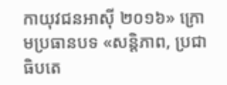កាយុវជនឤស៊ី ២០១៦» ក្រោមប្រធានបទ «សន្តិភាព, ប្រជាធិបតេ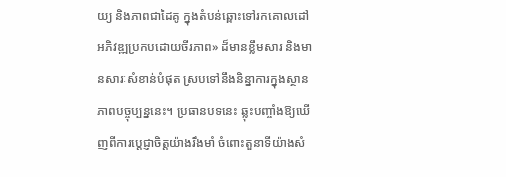យ្យ និងភាពជាដៃគូ ក្នុងតំបន់ឆ្ពោះទៅរកគោលដៅអភិវឌ្ឍប្រកបដោយចីរភាព» ដ៏មានខ្លឹមសារ និងមានសារៈសំខាន់បំផុត ស្របទៅនឹងនិន្នាការក្នុងស្ថានភាពបច្ចុប្បន្ននេះ។ ប្រធានបទនេះ ឆ្លុះបញ្ចាំងឱ្យឃើញពីការប្តេជ្ញាចិត្តយ៉ាងរឹងមាំ ចំពោះតួនាទីយ៉ាងសំ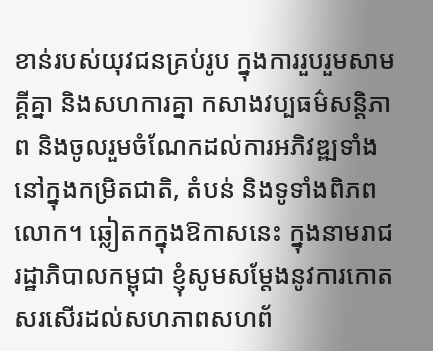ខាន់របស់យុវជនគ្រប់រូប ក្នុងការរួបរួមសាមគ្គីគ្នា និងសហការគ្នា កសាងវប្បធម៌សន្តិភាព និងចូលរួមចំណែកដល់ការអភិវឌ្ឍទាំងនៅក្នុងកម្រិតជាតិ, តំបន់ និងទូទាំងពិភពលោក។ ឆ្លៀតកក្នុងឱកាសនេះ ក្នុងនាមរាជរដ្ឋាភិបាលកម្ពុជា ខ្ញុំសូមសម្តែងនូវការកោតសរសើរដល់សហភាពសហព័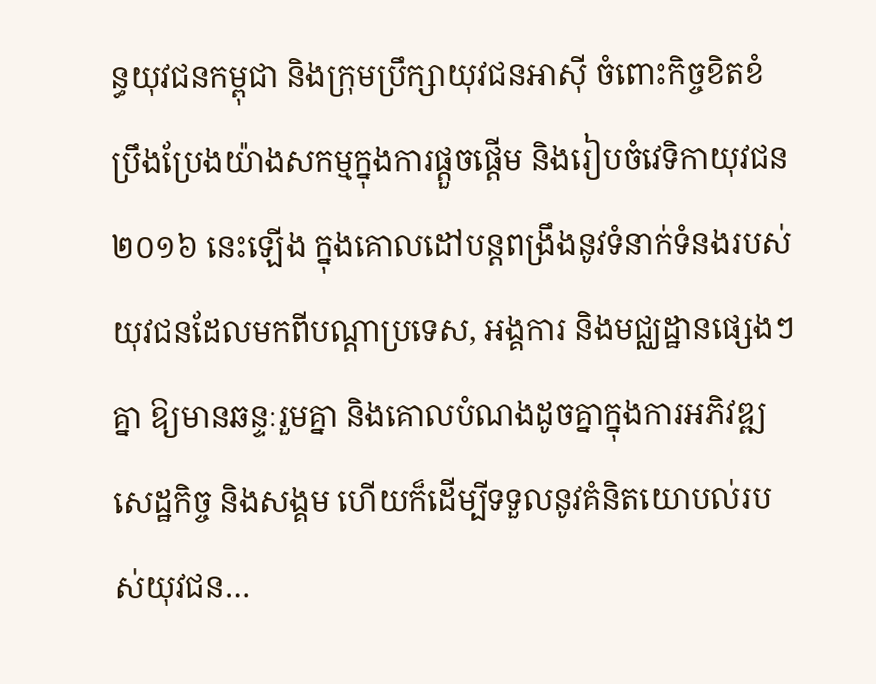ន្ធយុវជនកម្ពុជា និងក្រុមប្រឹក្សាយុវជនឤស៊ី ចំពោះកិច្ចខិតខំប្រឹងប្រែងយ៉ាងសកម្មក្នុងការផ្តួចផើ្តម និងរៀបចំវេទិកាយុវជន ២០១៦ នេះឡើង ក្នុងគោលដៅបន្តពង្រឹងនូវទំនាក់ទំនងរបស់យុវជនដែលមកពីបណ្តាប្រទេស, អង្គការ និងមជ្ឈដ្ឋានផ្សេងៗគ្នា ឱ្យមានឆន្ទៈរួមគ្នា និងគោលបំណងដូចគ្នាក្នុងការអភិវឌ្ឍសេដ្ឋកិច្ច និងសង្គម ហើយក៏ដើម្បីទទួលនូវគំនិតយោបល់របស់យុវជន…